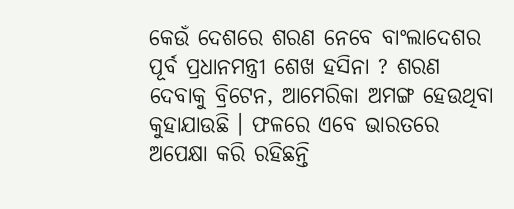କେଉଁ ଦେଶରେ ଶରଣ ନେବେ ବାଂଲାଦେଶର ପୂର୍ବ ପ୍ରଧାନମନ୍ତ୍ରୀ ଶେଖ ହସିନା ? ଶରଣ ଦେବାକୁ ବ୍ରିଟେନ, ଆମେରିକା ଅମଙ୍ଗ ହେଉଥିବା କୁହାଯାଉଛି । ଫଳରେ ଏବେ ଭାରତରେ ଅପେକ୍ଷା କରି ରହିଛନ୍ତି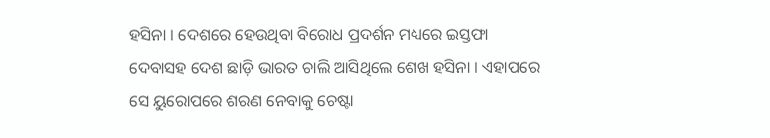ହସିନା । ଦେଶରେ ହେଉଥିବା ବିରୋଧ ପ୍ରଦର୍ଶନ ମଧ୍ୟରେ ଇସ୍ତଫା ଦେବାସହ ଦେଶ ଛାଡ଼ି ଭାରତ ଚାଲି ଆସିଥିଲେ ଶେଖ ହସିନା । ଏହାପରେ ସେ ୟୁରୋପରେ ଶରଣ ନେବାକୁ ଚେଷ୍ଟା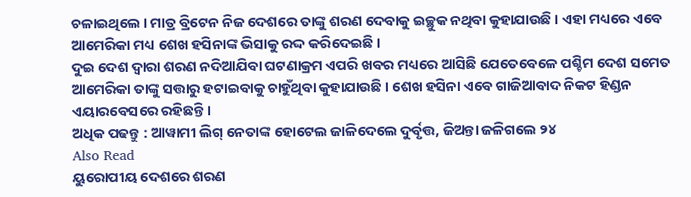ଚଳାଇଥିଲେ । ମାତ୍ର ବ୍ରିଟେନ ନିଜ ଦେଶରେ ତାଙ୍କୁ ଶରଣ ଦେବାକୁ ଇଚ୍ଛୁକ ନଥିବା କୁହାଯାଉଛି । ଏହା ମଧ୍ୟରେ ଏବେ ଆମେରିକା ମଧ୍ୟ ଶେଖ ହସିନାଙ୍କ ଭିସାକୁ ରଦ୍ଦ କରିଦେଇଛି ।
ଦୁଇ ଦେଶ ଦ୍ୱାରା ଶରଣ ନଦିଆଯିବା ଘଟଣାକ୍ରମ ଏପରି ଖବର ମଧ୍ୟରେ ଆସିଛି ଯେତେବେଳେ ପଶ୍ଚିମ ଦେଶ ସମେତ ଆମେରିକା ତାଙ୍କୁ ସତ୍ତାରୁ ହଟାଇବାକୁ ଚାହୁଁଥିବା କୁହାଯାଉଛି । ଶେଖ ହସିନା ଏବେ ଗାଜିଆବାଦ ନିକଟ ହିଣ୍ଡନ ଏୟାରବେସରେ ରହିଛନ୍ତି ।
ଅଧିକ ପଢନ୍ତୁ : ଆୱାମୀ ଲିଗ୍ ନେତାଙ୍କ ହୋଟେଲ ଜାଳିଦେଲେ ଦୁର୍ବୃତ୍ତ, ଜିଅନ୍ତା ଜଳିଗଲେ ୨୪
Also Read
ୟୁରୋପୀୟ ଦେଶରେ ଶରଣ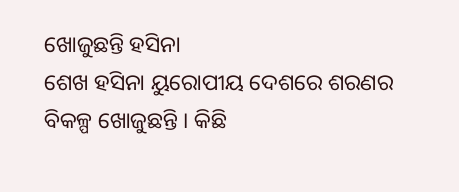ଖୋଜୁଛନ୍ତି ହସିନା
ଶେଖ ହସିନା ୟୁରୋପୀୟ ଦେଶରେ ଶରଣର ବିକଳ୍ପ ଖୋଜୁଛନ୍ତି । କିଛି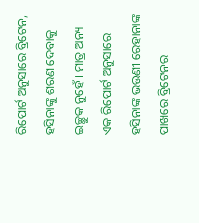ରିପୋର୍ଟ ଅନୁସାରେ ବ୍ରିଟେନ, ହସିନାଙ୍କୁ ଶରଣ ଦେବାକୁ ଇଚ୍ଛୁକ ନୁହେଁ । ମାତ୍ର ଅନ୍ୟ ଏକ ରିପୋର୍ଟ ଅନୁସାରେ ହସିନାଙ୍କ ଭଉଣୀ ରେହାନାଙ୍କ ପାଖରେ ବ୍ରିଟେନର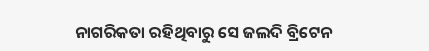ନାଗରିକତା ରହିଥିବାରୁ ସେ ଜଲଦି ବ୍ରିଟେନ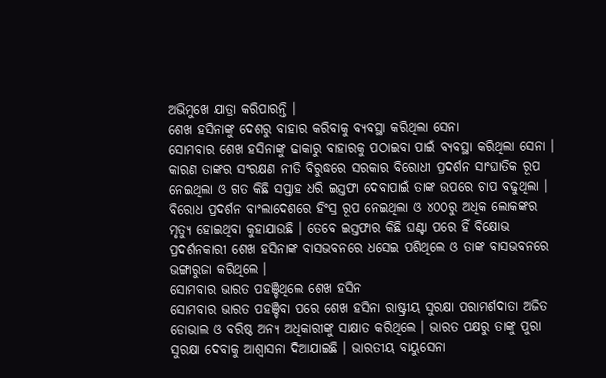ଅଭିମୁଖେ ଯାତ୍ରା କରିପାରନ୍ତି ।
ଶେଖ ହସିନାଙ୍କୁ ଦେଶରୁ ବାହାର କରିବାକୁ ବ୍ୟବସ୍ଥା କରିଥିଲା ସେନା
ସୋମବାର ଶେଖ ହସିନାଙ୍କୁ ଢାକାରୁ ବାହାରକୁ ପଠାଇବା ପାଇଁ ବ୍ୟବସ୍ଥା କରିଥିଲା ସେନା । କାରଣ ତାଙ୍କର ସଂରକ୍ଷଣ ନୀତି ବିରୁଦ୍ଧରେ ସରକାର ବିରୋଧୀ ପ୍ରଦର୍ଶନ ସାଂଘାତିକ ରୂପ ନେଇଥିଲା ଓ ଗତ କିଛି ସପ୍ତାହ ଧରି ଇସ୍ତଫା ଦେବାପାଇଁ ତାଙ୍କ ଉପରେ ଚାପ ବଢୁଥିଲା । ବିରୋଧ ପ୍ରଦର୍ଶନ ବାଂଲାଦେଶରେ ହିଂସ୍ର ରୂପ ନେଇଥିଲା ଓ ୪୦୦ରୁ ଅଧିକ ଲୋକଙ୍କର ମୃତ୍ୟୁ ହୋଇଥିବା କୁହାଯାଉଛି । ତେବେ ଇସ୍ତଫାର କିଛି ଘଣ୍ଟା ପରେ ହିଁ ବିକ୍ଷୋଭ ପ୍ରଦର୍ଶନକାରୀ ଶେଖ ହସିନାଙ୍କ ବାସଭବନରେ ଧସେଇ ପଶିଥିଲେ ଓ ତାଙ୍କ ବାସଭବନରେ ଭଙ୍ଗାରୁଜା କରିଥିଲେ ।
ସୋମବାର ଭାରତ ପହଞ୍ଚିଥିଲେ ଶେଖ ହସିନ
ସୋମବାର ଭାରତ ପହଞ୍ଚିବା ପରେ ଶେଖ ହସିନା ରାଷ୍ଟ୍ରୀୟ ସୁରକ୍ଷା ପରାମର୍ଶଦାତା ଅଜିତ ଡୋଭାଲ ଓ ବରିଷ୍ଠ ଅନ୍ୟ ଅଧିକାରୀଙ୍କୁ ସାକ୍ଷାତ କରିଥିଲେ । ଭାରତ ପକ୍ଷରୁ ତାଙ୍କୁ ପୁରା ସୁରକ୍ଷା ଦେବାକୁ ଆଶ୍ୱାସନା ଦିଆଯାଇଛି । ଭାରତୀୟ ବାୟୁସେନା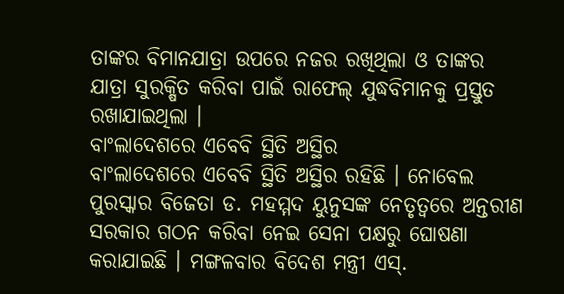ତାଙ୍କର ବିମାନଯାତ୍ରା ଉପରେ ନଜର ରଖିଥିଲା ଓ ତାଙ୍କର ଯାତ୍ରା ସୁରକ୍ଷିତ କରିବା ପାଇଁ ରାଫେଲ୍ ଯୁଦ୍ଧବିମାନକୁ ପ୍ରସ୍ତୁତ ରଖାଯାଇଥିଲା ।
ବାଂଲାଦେଶରେ ଏବେବି ସ୍ଥିତି ଅସ୍ଥିର
ବାଂଲାଦେଶରେ ଏବେବି ସ୍ଥିତି ଅସ୍ଥିର ରହିଛି । ନୋବେଲ ପୁରସ୍କାର ବିଜେତା ଡ. ମହମ୍ମଦ ୟୁନୁସଙ୍କ ନେତୃତ୍ୱରେ ଅନ୍ତରୀଣ ସରକାର ଗଠନ କରିବା ନେଇ ସେନା ପକ୍ଷରୁ ଘୋଷଣା କରାଯାଇଛି । ମଙ୍ଗଳବାର ବିଦେଶ ମନ୍ତ୍ରୀ ଏସ୍.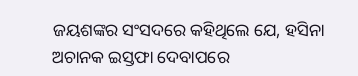ଜୟଶଙ୍କର ସଂସଦରେ କହିଥିଲେ ଯେ, ହସିନା ଅଚାନକ ଇସ୍ତଫା ଦେବାପରେ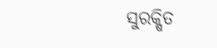ସୁରକ୍ଷିତ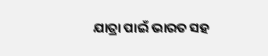ଯାତ୍ରା ପାଇଁ ଭାରତ ସହ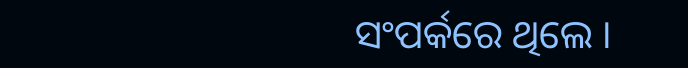ସଂପର୍କରେ ଥିଲେ ।